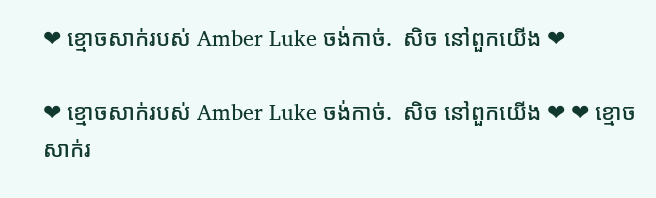❤ ខ្មោចសាក់របស់ Amber Luke ចង់កាច់.  សិច នៅពួកយើង ❤

❤ ខ្មោចសាក់របស់ Amber Luke ចង់កាច់.  សិច នៅពួកយើង ❤ ❤ ខ្មោចសាក់រ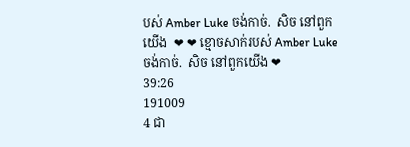បស់ Amber Luke ចង់កាច់.  សិច នៅពួកយើង  ❤ ❤ ខ្មោចសាក់របស់ Amber Luke ចង់កាច់.  សិច នៅពួកយើង ❤
39:26
191009
4 ជា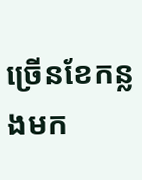ច្រើនខែកន្លងមក